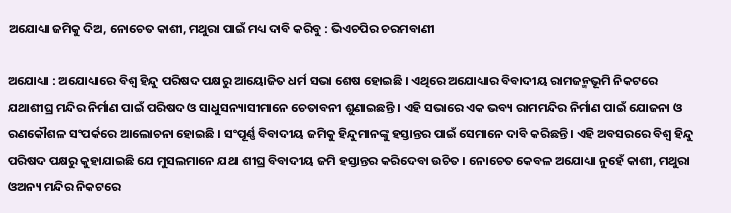ଅଯୋଧ୍ୟା ଜମିକୁ ଦିଅ, ନୋଚେତ କାଶୀ, ମଥୁରା ପାଇଁ ମଧ୍ୟ ଦାବି କରିବୁ : ଭିଏଚପିର ଚରମବାଣୀ

ଅଯୋଧ୍ୟା : ଅଯୋଧ୍ୟାରେ ବିଶ୍ୱ ହିନ୍ଦୁ ପରିଷଦ ପକ୍ଷରୁ ଆୟୋଜିତ ଧର୍ମ ସଭା ଶେଷ ହୋଇଛି । ଏଥିରେ ଅଯୋଧ୍ୟାର ବିବାଦୀୟ ରାମଜନ୍ମଭୂମି ନିକଟରେ ଯଥାଶୀଘ୍ର ମନ୍ଦିର ନିର୍ମାଣ ପାଇଁ ପରିଷଦ ଓ ସାଧୁସନ୍ୟାସୀମାନେ ଚେତାବନୀ ଶୁଣାଇଛନ୍ତି । ଏହି ସଭାରେ ଏକ ଭବ୍ୟ ରାମମନ୍ଦିର ନିର୍ମାଣ ପାଇଁ ଯୋଜନା ଓ ରଣକୌଶଳ ସଂପର୍କରେ ଆଲୋଚନା ହୋଇଛି । ସଂପୂର୍ଣ୍ଣ ବିବାଦୀୟ ଜମିକୁ ହିନ୍ଦୁମାନଙ୍କୁ ହସ୍ତାନ୍ତର ପାଇଁ ସେମାନେ ଦାବି କରିଛନ୍ତି । ଏହି ଅବସରରେ ବିଶ୍ୱ ହିନ୍ଦୁ ପରିଷଦ ପକ୍ଷରୁ କୁହାଯାଇଛି ଯେ ମୁସଲମାନେ ଯଥା ଶୀଘ୍ର ବିବାଦୀୟ ଜମି ହସ୍ତାନ୍ତର କରିଦେବା ଉଚିତ । ନୋଚେତ କେବଳ ଅଯୋଧ୍ୟା ନୁହେଁ କାଶୀ, ମଥୁରା ଓଅନ୍ୟ ମନ୍ଦିର ନିକଟରେ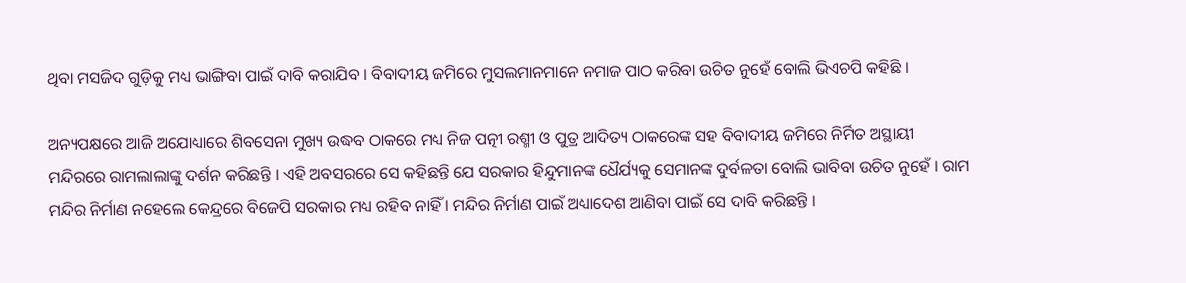ଥିବା ମସଜିଦ ଗୁଡ଼ିକୁ ମଧ୍ୟ ଭାଙ୍ଗିବା ପାଇଁ ଦାବି କରାଯିବ । ବିବାଦୀୟ ଜମିରେ ମୁସଲମାନମାନେ ନମାଜ ପାଠ କରିବା ଉଚିତ ନୁହେଁ ବୋଲି ଭିଏଚପି କହିଛି ।

ଅନ୍ୟପକ୍ଷରେ ଆଜି ଅଯୋଧ୍ୟାରେ ଶିବସେନା ମୁଖ୍ୟ ଉଦ୍ଧବ ଠାକରେ ମଧ୍ୟ ନିଜ ପତ୍ନୀ ରଶ୍ମୀ ଓ ପୁତ୍ର ଆଦିତ୍ୟ ଠାକରେଙ୍କ ସହ ବିବାଦୀୟ ଜମିରେ ନିର୍ମିତ ଅସ୍ଥାୟୀ ମନ୍ଦିରରେ ରାମଲାଲାଙ୍କୁ ଦର୍ଶନ କରିଛନ୍ତି । ଏହି ଅବସରରେ ସେ କହିଛନ୍ତି ଯେ ସରକାର ହିନ୍ଦୁମାନଙ୍କ ଧୈର୍ଯ୍ୟକୁ ସେମାନଙ୍କ ଦୁର୍ବଳତା ବୋଲି ଭାବିବା ଉଚିତ ନୁହେଁ । ରାମ ମନ୍ଦିର ନିର୍ମାଣ ନହେଲେ କେନ୍ଦ୍ରରେ ବିଜେପି ସରକାର ମଧ୍ୟ ରହିବ ନାହିଁ । ମନ୍ଦିର ନିର୍ମାଣ ପାଇଁ ଅଧ୍ୟାଦେଶ ଆଣିବା ପାଇଁ ସେ ଦାବି କରିଛନ୍ତି ।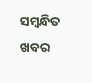ସମ୍ବନ୍ଧିତ ଖବର